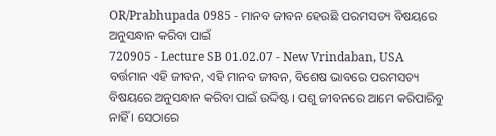OR/Prabhupada 0985 - ମାନବ ଜୀବନ ହେଉଛି ପରମସତ୍ୟ ବିଷୟରେ ଅନୁସନ୍ଧାନ କରିବା ପାଇଁ
720905 - Lecture SB 01.02.07 - New Vrindaban, USA
ବର୍ତ୍ତମାନ ଏହି ଜୀବନ, ଏହି ମାନବ ଜୀବନ, ବିଶେଷ ଭାବରେ ପରମସତ୍ୟ ବିଷୟରେ ଅନୁସନ୍ଧାନ କରିବା ପାଇଁ ଉଦ୍ଦିଷ୍ଟ । ପଶୁ ଜୀବନରେ ଆମେ କରିପାରିବୁ ନାହିଁ । ସେଠାରେ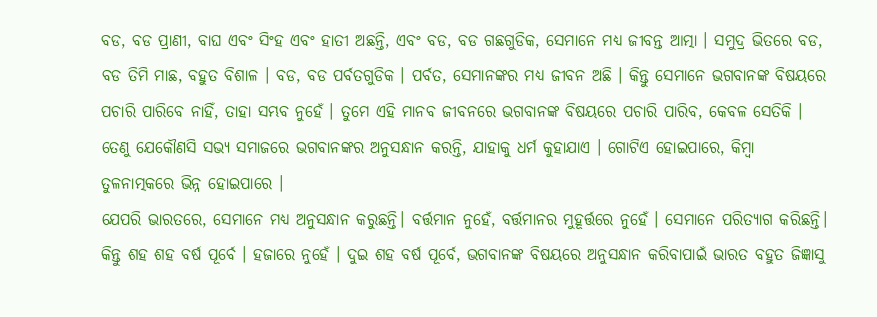ବଡ, ବଡ ପ୍ରାଣୀ, ବାଘ ଏବଂ ସିଂହ ଏବଂ ହାତୀ ଅଛନ୍ତି, ଏବଂ ବଡ, ବଡ ଗଛଗୁଡିକ, ସେମାନେ ମଧ୍ୟ ଜୀବନ୍ତ ଆତ୍ମା । ସମୁଦ୍ର ଭିତରେ ବଡ, ବଡ ତିମି ମାଛ, ବହୁତ ବିଶାଳ । ବଡ, ବଡ ପର୍ବତଗୁଡିକ । ପର୍ବତ, ସେମାନଙ୍କର ମଧ୍ୟ ଜୀବନ ଅଛି । କିନ୍ତୁ ସେମାନେ ଭଗବାନଙ୍କ ବିଷୟରେ ପଚାରି ପାରିବେ ନାହିଁ, ତାହା ସମ୍ଭବ ନୁହେଁ । ତୁମେ ଏହି ମାନବ ଜୀବନରେ ଭଗବାନଙ୍କ ବିଷୟରେ ପଚାରି ପାରିବ, କେବଳ ସେତିକି । ତେଣୁ ଯେକୌଣସି ସଭ୍ୟ ସମାଜରେ ଭଗବାନଙ୍କର ଅନୁସନ୍ଧାନ କରନ୍ତି, ଯାହାକୁ ଧର୍ମ କୁହାଯାଏ । ଗୋଟିଏ ହୋଇପାରେ, କିମ୍ବା ତୁଳନାତ୍ମକରେ ଭିନ୍ନ ହୋଇପାରେ ।
ଯେପରି ଭାରତରେ, ସେମାନେ ମଧ୍ୟ ଅନୁସନ୍ଧାନ କରୁଛନ୍ତି। ବର୍ତ୍ତମାନ ନୁହେଁ, ବର୍ତ୍ତମାନର ମୁହୂର୍ତ୍ତରେ ନୁହେଁ । ସେମାନେ ପରିତ୍ୟାଗ କରିଛନ୍ତି। କିନ୍ତୁ ଶହ ଶହ ବର୍ଷ ପୂର୍ବେ । ହଜାରେ ନୁହେଁ । ଦୁଇ ଶହ ବର୍ଷ ପୂର୍ବେ, ଭଗବାନଙ୍କ ବିଷୟରେ ଅନୁସନ୍ଧାନ କରିବାପାଇଁ ଭାରତ ବହୁତ ଜିଜ୍ଞାସୁ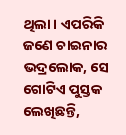ଥିଲା। ଏପରିକି ଜଣେ ଚାଇନାର ଭଦ୍ରଲୋକ, ସେ ଗୋଟିଏ ପୁସ୍ତକ ଲେଖିଛନ୍ତି,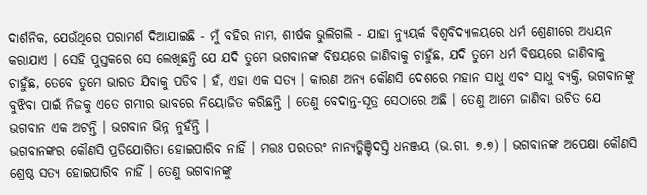ଦାର୍ଶନିକ, ଯେଉଁଥିରେ ପରାମର୍ଶ ଦିଆଯାଇଛି - ମୁଁ ବହିର ନାମ, ଶୀର୍ଷକ ଭୁଲିଗଲି - ଯାହା ନ୍ୟୁୟର୍କ ବିଶ୍ୱବିଦ୍ୟାଳୟରେ ଧର୍ମ ଶ୍ରେଣୀରେ ଅଧ୍ୟୟନ କରାଯାଏ । ସେହି ପୁସ୍ତକରେ ସେ ଲେଖିଛନ୍ତି ଯେ ଯଦି ତୁମେ ଭଗବାନଙ୍କ ବିଷୟରେ ଜାଣିବାକୁ ଚାହୁଁଛ, ଯଦି ତୁମେ ଧର୍ମ ବିଷୟରେ ଜାଣିବାକୁ ଚାହୁଁଛ, ତେବେ ତୁମେ ଭାରତ ଯିବାକୁ ପଡିବ । ହଁ, ଏହା ଏକ ସତ୍ୟ । କାରଣ ଅନ୍ୟ କୌଣସି ଦେଶରେ ମହାନ ସାଧୁ ଏବଂ ସାଧୁ ବ୍ୟକ୍ତି, ଭଗବାନଙ୍କୁ ବୁଝିବା ପାଇଁ ନିଜକୁ ଏତେ ଗମ୍ଭୀର ଭାବରେ ନିୟୋଜିତ କରିଛନ୍ତି । ତେଣୁ ବେଦାନ୍ତ-ସୂତ୍ର ସେଠାରେ ଅଛି । ତେଣୁ ଆମେ ଜାଣିବା ଉଚିତ ଯେ ଭଗବାନ ଏକ ଅଟନ୍ତି । ଭଗବାନ ଭିନ୍ନ ନୁହଁନ୍ତି ।
ଭଗବାନଙ୍କର କୌଣସି ପ୍ରତିଯୋଗିତା ହୋଇପାରିବ ନାହିଁ । ମତ୍ତଃ ପରତରଂ ନାନ୍ୟତ୍କିଞ୍ଚିଦସ୍ତି ଧନଞ୍ଜୟ (ଭ.ଗୀ. ୭.୭) । ଭଗବାନଙ୍କ ଅପେକ୍ଷା କୌଣସି ଶ୍ରେଷ୍ଠ ସତ୍ୟ ହୋଇପାରିବ ନାହିଁ । ତେଣୁ ଭଗବାନଙ୍କୁ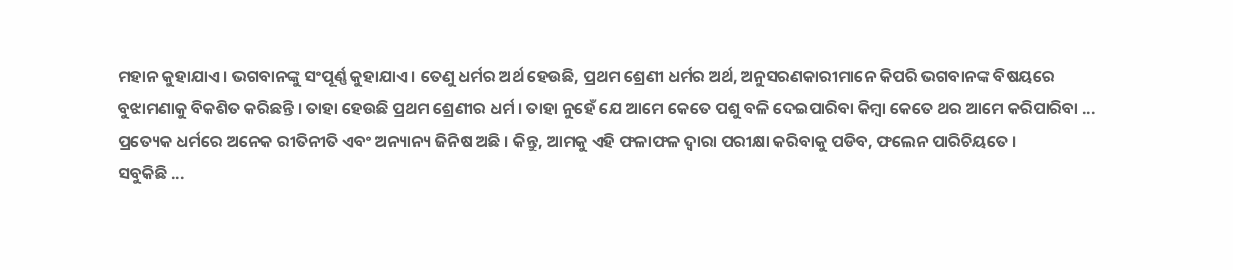ମହାନ କୁହାଯାଏ । ଭଗବାନଙ୍କୁ ସଂପୂର୍ଣ୍ଣ କୁହାଯାଏ । ତେଣୁ ଧର୍ମର ଅର୍ଥ ହେଉଛି, ପ୍ରଥମ ଶ୍ରେଣୀ ଧର୍ମର ଅର୍ଥ, ଅନୁସରଣକାରୀମାନେ କିପରି ଭଗବାନଙ୍କ ବିଷୟରେ ବୁଝାମଣାକୁ ବିକଶିତ କରିଛନ୍ତି । ତାହା ହେଉଛି ପ୍ରଥମ ଶ୍ରେଣୀର ଧର୍ମ । ତାହା ନୁହେଁ ଯେ ଆମେ କେତେ ପଶୁ ବଳି ଦେଇପାରିବା କିମ୍ବା କେତେ ଥର ଆମେ କରିପାରିବା ... ପ୍ରତ୍ୟେକ ଧର୍ମରେ ଅନେକ ରୀତିନୀତି ଏବଂ ଅନ୍ୟାନ୍ୟ ଜିନିଷ ଅଛି । କିନ୍ତୁ, ଆମକୁ ଏହି ଫଳାଫଳ ଦ୍ୱାରା ପରୀକ୍ଷା କରିବାକୁ ପଡିବ, ଫଲେନ ପାରିଚିୟତେ ।
ସବୁକିଛି ...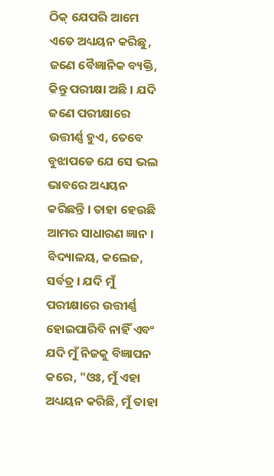ଠିକ୍ ଯେପରି ଆମେ ଏତେ ଅଧ୍ୟୟନ କରିଛୁ, ଜଣେ ବୈଜ୍ଞାନିକ ବ୍ୟକ୍ତି, କିନ୍ତୁ ପରୀକ୍ଷା ଅଛି । ଯଦି ଜଣେ ପରୀକ୍ଷାରେ ଉତ୍ତୀର୍ଣ୍ଣ ହୁଏ, ତେବେ ବୁଝାପଡେ ଯେ ସେ ଭଲ ଭାବରେ ଅଧ୍ୟୟନ କରିଛନ୍ତି । ତାହା ହେଉଛି ଆମର ସାଧାରଣ ଜ୍ଞାନ । ବିଦ୍ୟାଳୟ, କଲେଜ, ସର୍ବତ୍ର । ଯଦି ମୁଁ ପରୀକ୍ଷାରେ ଉତ୍ତୀର୍ଣ୍ଣ ହୋଇପାରିବି ନାହିଁ ଏବଂ ଯଦି ମୁଁ ନିଜକୁ ବିଜ୍ଞାପନ କରେ, "ଓଃ, ମୁଁ ଏହା ଅଧ୍ୟୟନ କରିଛି, ମୁଁ ତାହା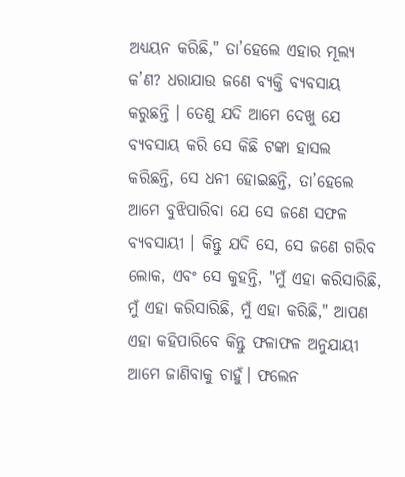ଅଧ୍ୟୟନ କରିଛି," ତା’ହେଲେ ଏହାର ମୂଲ୍ୟ କ’ଣ? ଧରାଯାଉ ଜଣେ ବ୍ୟକ୍ତି ବ୍ୟବସାୟ କରୁଛନ୍ତି । ତେଣୁ ଯଦି ଆମେ ଦେଖୁ ଯେ ବ୍ୟବସାୟ କରି ସେ କିଛି ଟଙ୍କା ହାସଲ କରିଛନ୍ତି, ସେ ଧନୀ ହୋଇଛନ୍ତି, ତା’ହେଲେ ଆମେ ବୁଝିପାରିବା ଯେ ସେ ଜଣେ ସଫଳ ବ୍ୟବସାୟୀ । କିନ୍ତୁ ଯଦି ସେ, ସେ ଜଣେ ଗରିବ ଲୋକ, ଏବଂ ସେ କୁହନ୍ତି, "ମୁଁ ଏହା କରିସାରିଛି, ମୁଁ ଏହା କରିସାରିଛି, ମୁଁ ଏହା କରିଛି," ଆପଣ ଏହା କହିପାରିବେ କିନ୍ତୁ ଫଳାଫଳ ଅନୁଯାୟୀ ଆମେ ଜାଣିବାକୁ ଚାହୁଁ। ଫଲେନ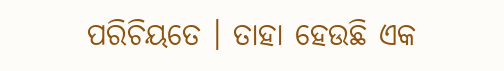ପରିଚିୟତେ । ତାହା ହେଉଛି ଏକ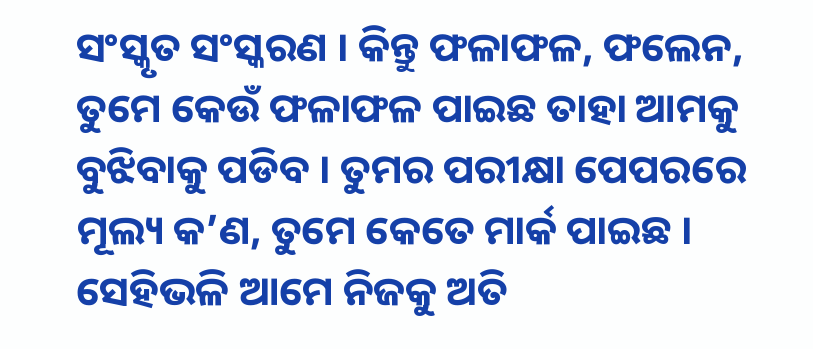ସଂସ୍କୃତ ସଂସ୍କରଣ । କିନ୍ତୁ ଫଳାଫଳ, ଫଲେନ, ତୁମେ କେଉଁ ଫଳାଫଳ ପାଇଛ ତାହା ଆମକୁ ବୁଝିବାକୁ ପଡିବ । ତୁମର ପରୀକ୍ଷା ପେପରରେ ମୂଲ୍ୟ କ’ଣ, ତୁମେ କେତେ ମାର୍କ ପାଇଛ । ସେହିଭଳି ଆମେ ନିଜକୁ ଅତି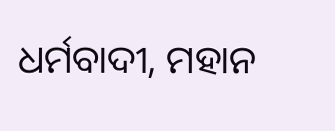ଧର୍ମବାଦୀ, ମହାନ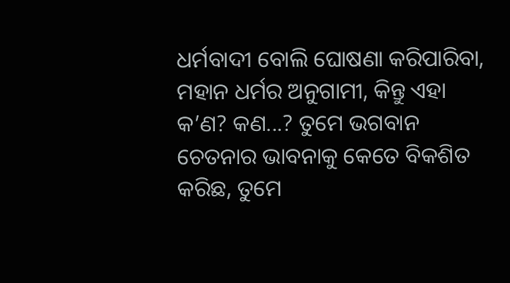ଧର୍ମବାଦୀ ବୋଲି ଘୋଷଣା କରିପାରିବା, ମହାନ ଧର୍ମର ଅନୁଗାମୀ, କିନ୍ତୁ ଏହା କ’ଣ? କଣ...? ତୁମେ ଭଗବାନ ଚେତନାର ଭାବନାକୁ କେତେ ବିକଶିତ କରିଛ, ତୁମେ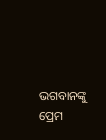ଭଗବାନଙ୍କୁ ପ୍ରେମ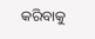କରିବାକୁ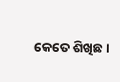କେତେ ଶିଖିଛ ।